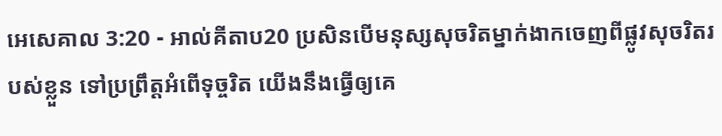អេសេគាល 3:20 - អាល់គីតាប20 ប្រសិនបើមនុស្សសុចរិតម្នាក់ងាកចេញពីផ្លូវសុចរិតរបស់ខ្លួន ទៅប្រព្រឹត្តអំពើទុច្ចរិត យើងនឹងធ្វើឲ្យគេ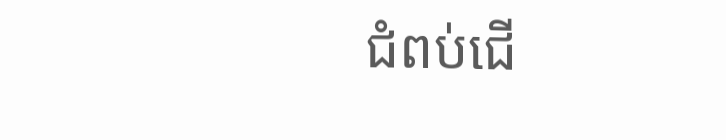ជំពប់ជើ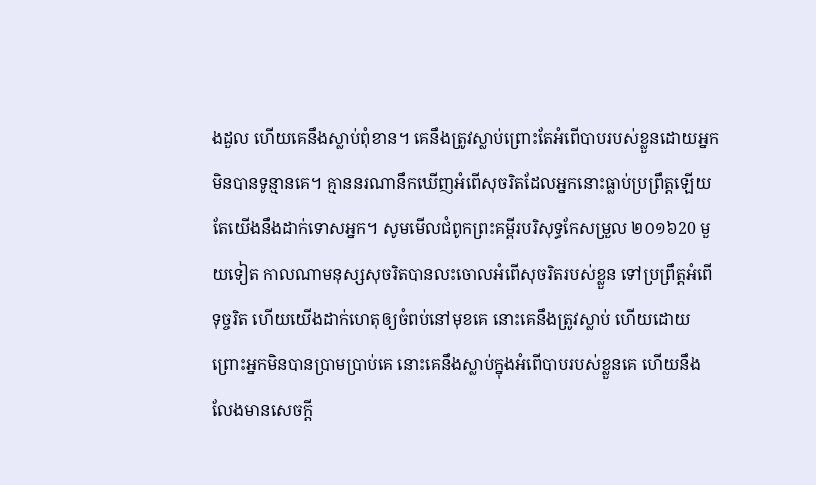ងដួល ហើយគេនឹងស្លាប់ពុំខាន។ គេនឹងត្រូវស្លាប់ព្រោះតែអំពើបាបរបស់ខ្លួនដោយអ្នកមិនបានទូន្មានគេ។ គ្មាននរណានឹកឃើញអំពើសុចរិតដែលអ្នកនោះធ្លាប់ប្រព្រឹត្តឡើយ តែយើងនឹងដាក់ទោសអ្នក។ សូមមើលជំពូកព្រះគម្ពីរបរិសុទ្ធកែសម្រួល ២០១៦20 មួយទៀត កាលណាមនុស្សសុចរិតបានលះចោលអំពើសុចរិតរបស់ខ្លួន ទៅប្រព្រឹត្តអំពើទុច្ចរិត ហើយយើងដាក់ហេតុឲ្យចំពប់នៅមុខគេ នោះគេនឹងត្រូវស្លាប់ ហើយដោយព្រោះអ្នកមិនបានប្រាមប្រាប់គេ នោះគេនឹងស្លាប់ក្នុងអំពើបាបរបស់ខ្លួនគេ ហើយនឹងលែងមានសេចក្ដី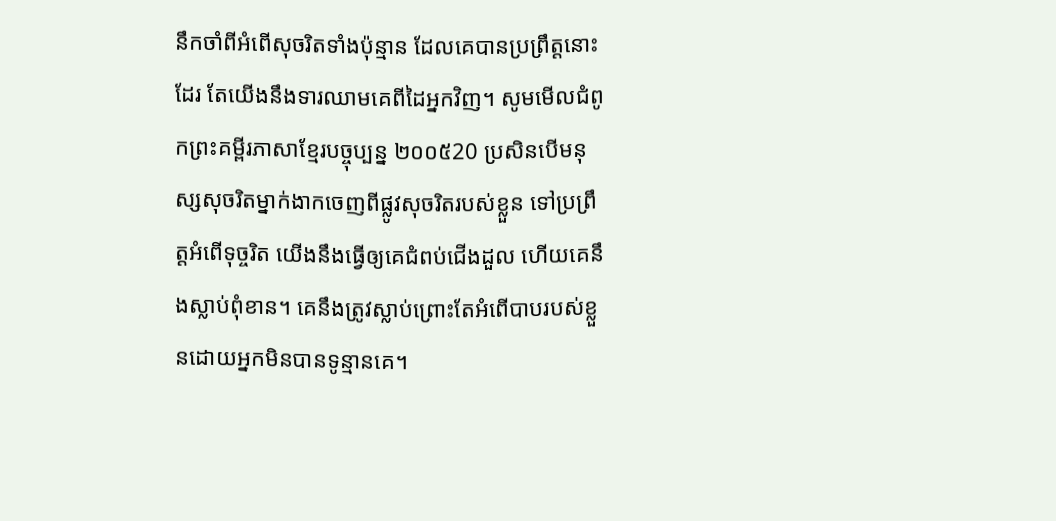នឹកចាំពីអំពើសុចរិតទាំងប៉ុន្មាន ដែលគេបានប្រព្រឹត្តនោះដែរ តែយើងនឹងទារឈាមគេពីដៃអ្នកវិញ។ សូមមើលជំពូកព្រះគម្ពីរភាសាខ្មែរបច្ចុប្បន្ន ២០០៥20 ប្រសិនបើមនុស្សសុចរិតម្នាក់ងាកចេញពីផ្លូវសុចរិតរបស់ខ្លួន ទៅប្រព្រឹត្តអំពើទុច្ចរិត យើងនឹងធ្វើឲ្យគេជំពប់ជើងដួល ហើយគេនឹងស្លាប់ពុំខាន។ គេនឹងត្រូវស្លាប់ព្រោះតែអំពើបាបរបស់ខ្លួនដោយអ្នកមិនបានទូន្មានគេ។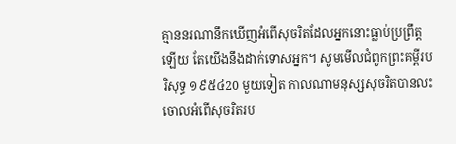គ្មាននរណានឹកឃើញអំពើសុចរិតដែលអ្នកនោះធ្លាប់ប្រព្រឹត្តឡើយ តែយើងនឹងដាក់ទោសអ្នក។ សូមមើលជំពូកព្រះគម្ពីរបរិសុទ្ធ ១៩៥៤20 មួយទៀត កាលណាមនុស្សសុចរិតបានលះចោលអំពើសុចរិតរប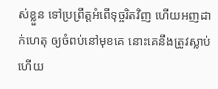ស់ខ្លួន ទៅប្រព្រឹត្តអំពើទុច្ចរិតវិញ ហើយអញដាក់ហេតុ ឲ្យចំពប់នៅមុខគេ នោះគេនឹងត្រូវស្លាប់ ហើយ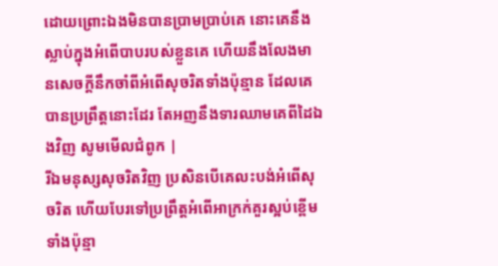ដោយព្រោះឯងមិនបានប្រាមប្រាប់គេ នោះគេនឹងស្លាប់ក្នុងអំពើបាបរបស់ខ្លួនគេ ហើយនឹងលែងមានសេចក្ដីនឹកចាំពីអំពើសុចរិតទាំងប៉ុន្មាន ដែលគេបានប្រព្រឹត្តនោះដែរ តែអញនឹងទារឈាមគេពីដៃឯងវិញ សូមមើលជំពូក |
រីឯមនុស្សសុចរិតវិញ ប្រសិនបើគេលះបង់អំពើសុចរិត ហើយបែរទៅប្រព្រឹត្តអំពើអាក្រក់គួរស្អប់ខ្ពើមទាំងប៉ុន្មា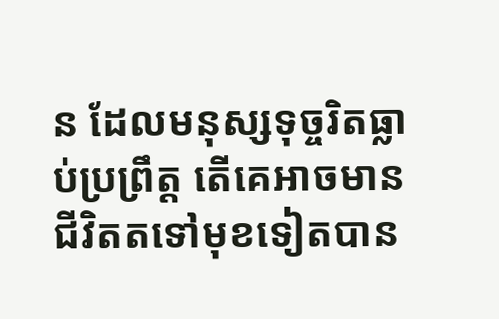ន ដែលមនុស្សទុច្ចរិតធ្លាប់ប្រព្រឹត្ត តើគេអាចមានជីវិតតទៅមុខទៀតបាន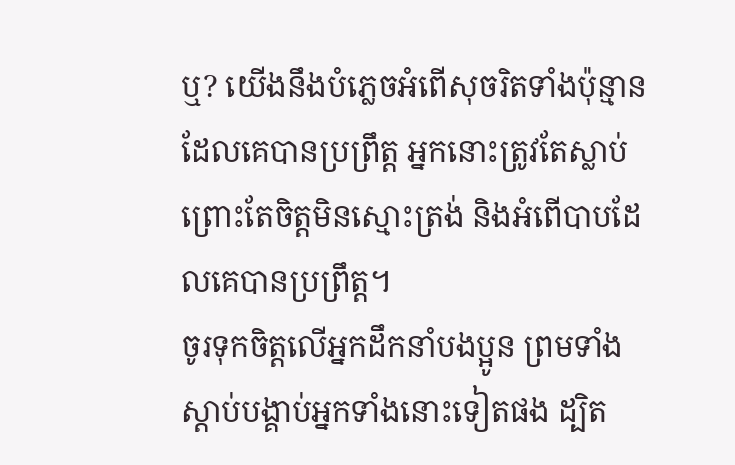ឬ? យើងនឹងបំភ្លេចអំពើសុចរិតទាំងប៉ុន្មានដែលគេបានប្រព្រឹត្ត អ្នកនោះត្រូវតែស្លាប់ ព្រោះតែចិត្តមិនស្មោះត្រង់ និងអំពើបាបដែលគេបានប្រព្រឹត្ត។
ចូរទុកចិត្ដលើអ្នកដឹកនាំបងប្អូន ព្រមទាំងស្ដាប់បង្គាប់អ្នកទាំងនោះទៀតផង ដ្បិត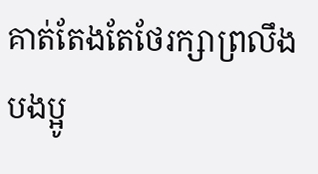គាត់តែងតែថែរក្សាព្រលឹងបងប្អូ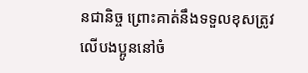នជានិច្ច ព្រោះគាត់នឹងទទួលខុសត្រូវលើបងប្អូននៅចំ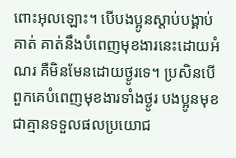ពោះអុលឡោះ។ បើបងប្អូនស្ដាប់បង្គាប់គាត់ គាត់នឹងបំពេញមុខងារនេះដោយអំណរ គឺមិនមែនដោយថ្ងូរទេ។ ប្រសិនបើពួកគេបំពេញមុខងារទាំងថ្ងូរ បងប្អូនមុខជាគ្មានទទួលផលប្រយោជ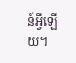ន៍អ្វីឡើយ។